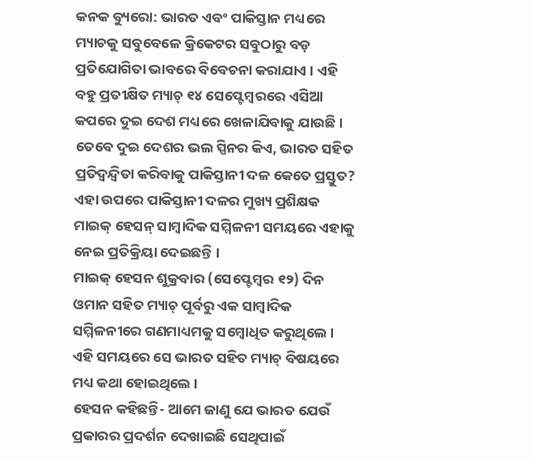କନକ ବ୍ୟୁରୋ: ଭାରତ ଏବଂ ପାକିସ୍ତାନ ମଧ୍ୟରେ ମ୍ୟାଚକୁ ସବୁବେଳେ କ୍ରିକେଟର ସବୁଠାରୁ ବଡ଼ ପ୍ରତିଯୋଗିତା ଭାବରେ ବିବେଚନା କରାଯାଏ । ଏହି ବହୁ ପ୍ରତୀକ୍ଷିତ ମ୍ୟାଚ୍ ୧୪ ସେପ୍ଟେମ୍ବରରେ ଏସିଆ କପରେ ଦୁଇ ଦେଶ ମଧ୍ୟରେ ଖେଳାଯିବାକୁ ଯାଉଛି । ତେବେ ଦୁଇ ଦେଶର ଭଲ ସ୍ପିନର କିଏ, ଭାରତ ସହିତ ପ୍ରତିଦ୍ୱନ୍ଦ୍ୱିତା କରିବାକୁ ପାକିସ୍ତାନୀ ଦଳ କେତେ ପ୍ରସ୍ତୁତ? ଏହା ଉପରେ ପାକିସ୍ତାନୀ ଦଳର ମୁଖ୍ୟ ପ୍ରଶିକ୍ଷକ ମାଇକ୍ ହେସନ୍ ସାମ୍ବାଦିକ ସମ୍ମିଳନୀ ସମୟରେ ଏହାକୁ ନେଇ ପ୍ରତିକ୍ରିୟା ଦେଇଛନ୍ତି ।
ମାଇକ୍ ହେସନ ଶୁକ୍ରବାର (ସେପ୍ଟେମ୍ବର ୧୨) ଦିନ ଓମାନ ସହିତ ମ୍ୟାଚ୍ ପୂର୍ବରୁ ଏକ ସାମ୍ବାଦିକ ସମ୍ମିଳନୀରେ ଗଣମାଧ୍ୟମକୁ ସମ୍ବୋଧିତ କରୁଥିଲେ । ଏହି ସମୟରେ ସେ ଭାରତ ସହିତ ମ୍ୟାଚ୍ ବିଷୟରେ ମଧ୍ୟ କଥା ହୋଇଥିଲେ ।
ହେସନ କହିଛନ୍ତି- ଆମେ ଜାଣୁ ଯେ ଭାରତ ଯେଉଁ ପ୍ରକାରର ପ୍ରଦର୍ଶନ ଦେଖାଇଛି ସେଥିପାଇଁ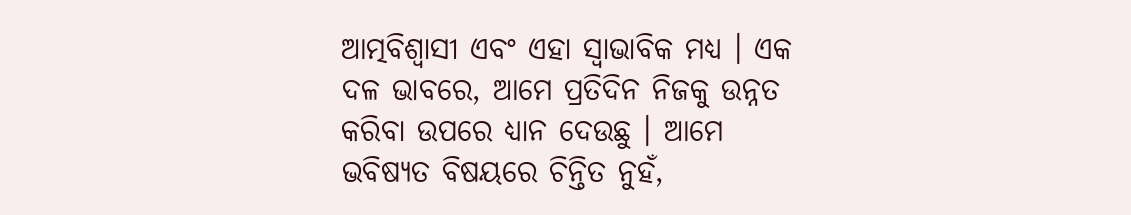ଆତ୍ମବିଶ୍ୱାସୀ ଏବଂ ଏହା ସ୍ୱାଭାବିକ ମଧ୍ୟ । ଏକ ଦଳ ଭାବରେ, ଆମେ ପ୍ରତିଦିନ ନିଜକୁ ଉନ୍ନତ କରିବା ଉପରେ ଧ୍ୟାନ ଦେଉଛୁ । ଆମେ ଭବିଷ୍ୟତ ବିଷୟରେ ଚିନ୍ତିତ ନୁହଁ,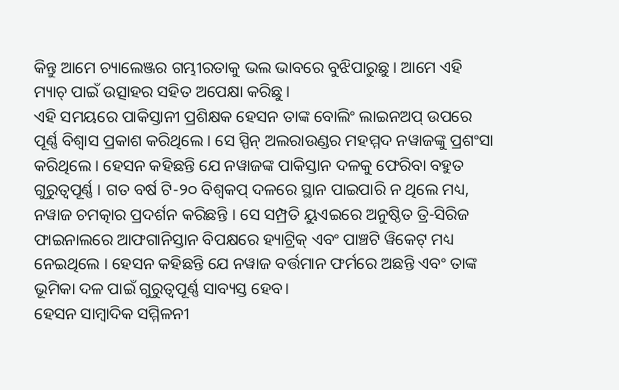କିନ୍ତୁ ଆମେ ଚ୍ୟାଲେଞ୍ଜର ଗମ୍ଭୀରତାକୁ ଭଲ ଭାବରେ ବୁଝିପାରୁଛୁ । ଆମେ ଏହି ମ୍ୟାଚ୍ ପାଇଁ ଉତ୍ସାହର ସହିତ ଅପେକ୍ଷା କରିଛୁ ।
ଏହି ସମୟରେ ପାକିସ୍ତାନୀ ପ୍ରଶିକ୍ଷକ ହେସନ ତାଙ୍କ ବୋଲିଂ ଲାଇନଅପ୍ ଉପରେ ପୂର୍ଣ୍ଣ ବିଶ୍ୱାସ ପ୍ରକାଶ କରିଥିଲେ । ସେ ସ୍ପିନ୍ ଅଲରାଉଣ୍ଡର ମହମ୍ମଦ ନୱାଜଙ୍କୁ ପ୍ରଶଂସା କରିଥିଲେ । ହେସନ କହିଛନ୍ତି ଯେ ନୱାଜଙ୍କ ପାକିସ୍ତାନ ଦଳକୁ ଫେରିବା ବହୁତ ଗୁରୁତ୍ୱପୂର୍ଣ୍ଣ । ଗତ ବର୍ଷ ଟି-୨୦ ବିଶ୍ୱକପ୍ ଦଳରେ ସ୍ଥାନ ପାଇପାରି ନ ଥିଲେ ମଧ୍ୟ, ନୱାଜ ଚମତ୍କାର ପ୍ରଦର୍ଶନ କରିଛନ୍ତି । ସେ ସମ୍ପ୍ରତି ୟୁଏଇରେ ଅନୁଷ୍ଠିତ ତ୍ରି-ସିରିଜ ଫାଇନାଲରେ ଆଫଗାନିସ୍ତାନ ବିପକ୍ଷରେ ହ୍ୟାଟ୍ରିକ୍ ଏବଂ ପାଞ୍ଚଟି ୱିକେଟ୍ ମଧ୍ୟ ନେଇଥିଲେ । ହେସନ କହିଛନ୍ତି ଯେ ନୱାଜ ବର୍ତ୍ତମାନ ଫର୍ମରେ ଅଛନ୍ତି ଏବଂ ତାଙ୍କ ଭୂମିକା ଦଳ ପାଇଁ ଗୁରୁତ୍ୱପୂର୍ଣ୍ଣ ସାବ୍ୟସ୍ତ ହେବ।
ହେସନ ସାମ୍ବାଦିକ ସମ୍ମିଳନୀ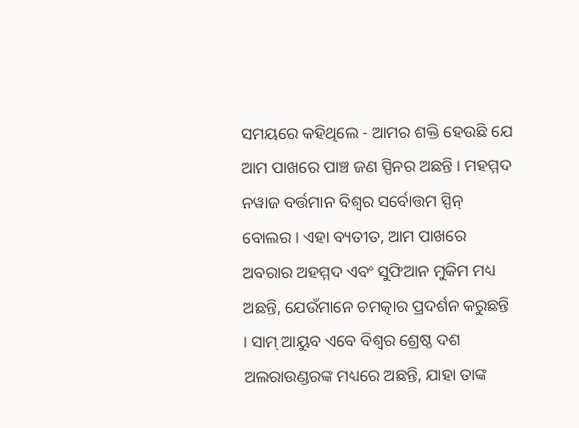ସମୟରେ କହିଥିଲେ - ଆମର ଶକ୍ତି ହେଉଛି ଯେ ଆମ ପାଖରେ ପାଞ୍ଚ ଜଣ ସ୍ପିନର ଅଛନ୍ତି । ମହମ୍ମଦ ନୱାଜ ବର୍ତ୍ତମାନ ବିଶ୍ୱର ସର୍ବୋତ୍ତମ ସ୍ପିନ୍ ବୋଲର । ଏହା ବ୍ୟତୀତ, ଆମ ପାଖରେ ଅବରାର ଅହମ୍ମଦ ଏବଂ ସୁଫିଆନ ମୁକିମ ମଧ୍ୟ ଅଛନ୍ତି, ଯେଉଁମାନେ ଚମତ୍କାର ପ୍ରଦର୍ଶନ କରୁଛନ୍ତି । ସାମ୍ ଆୟୁବ ଏବେ ବିଶ୍ୱର ଶ୍ରେଷ୍ଠ ଦଶ ଅଲରାଉଣ୍ଡରଙ୍କ ମଧ୍ୟରେ ଅଛନ୍ତି, ଯାହା ତାଙ୍କ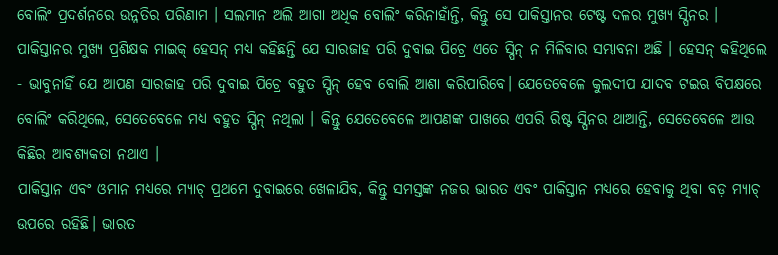ବୋଲିଂ ପ୍ରଦର୍ଶନରେ ଉନ୍ନତିର ପରିଣାମ । ସଲମାନ ଅଲି ଆଗା ଅଧିକ ବୋଲିଂ କରିନାହାଁନ୍ତି, କିନ୍ତୁ ସେ ପାକିସ୍ତାନର ଟେଷ୍ଟ ଦଳର ମୁଖ୍ୟ ସ୍ପିନର ।
ପାକିସ୍ତାନର ମୁଖ୍ୟ ପ୍ରଶିକ୍ଷକ ମାଇକ୍ ହେସନ୍ ମଧ୍ୟ କହିଛନ୍ତି ଯେ ସାରଜାହ ପରି ଦୁବାଇ ପିଚ୍ରେ ଏତେ ସ୍ପିନ୍ ନ ମିଳିବାର ସମ୍ଭାବନା ଅଛି । ହେସନ୍ କହିଥିଲେ - ଭାବୁନାହିଁ ଯେ ଆପଣ ସାରଜାହ ପରି ଦୁବାଇ ପିଚ୍ରେ ବହୁତ ସ୍ପିନ୍ ହେବ ବୋଲି ଆଶା କରିପାରିବେ। ଯେତେବେଳେ କୁଲଦୀପ ଯାଦବ ଟଇଋ ବିପକ୍ଷରେ ବୋଲିଂ କରିଥିଲେ, ସେତେବେଳେ ମଧ୍ୟ ବହୁତ ସ୍ପିନ୍ ନଥିଲା । କିନ୍ତୁ ଯେତେବେଳେ ଆପଣଙ୍କ ପାଖରେ ଏପରି ରିଷ୍ଟ ସ୍ପିନର ଥାଆନ୍ତି, ସେତେବେଳେ ଆଉ କିଛିର ଆବଶ୍ୟକତା ନଥାଏ ।
ପାକିସ୍ତାନ ଏବଂ ଓମାନ ମଧ୍ୟରେ ମ୍ୟାଚ୍ ପ୍ରଥମେ ଦୁବାଇରେ ଖେଳାଯିବ, କିନ୍ତୁ ସମସ୍ତଙ୍କ ନଜର ଭାରତ ଏବଂ ପାକିସ୍ତାନ ମଧ୍ୟରେ ହେବାକୁ ଥିବା ବଡ଼ ମ୍ୟାଚ୍ ଉପରେ ରହିଛି। ଭାରତ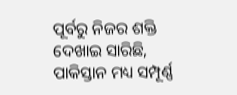ପୂର୍ବରୁ ନିଜର ଶକ୍ତି ଦେଖାଇ ସାରିଛି, ପାକିସ୍ତାନ ମଧ୍ୟ ସମ୍ପୂର୍ଣ୍ଣ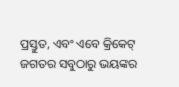ପ୍ରସ୍ତୁତ, ଏବଂ ଏବେ କ୍ରିକେଟ୍ ଜଗତର ସବୁଠାରୁ ଭୟଙ୍କର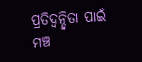ପ୍ରତିଦ୍ୱନ୍ଦ୍ୱିତା ପାଇଁ ମଞ୍ଚ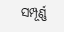ସମ୍ପୂର୍ଣ୍ଣ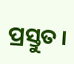ପ୍ରସ୍ତୁତ।